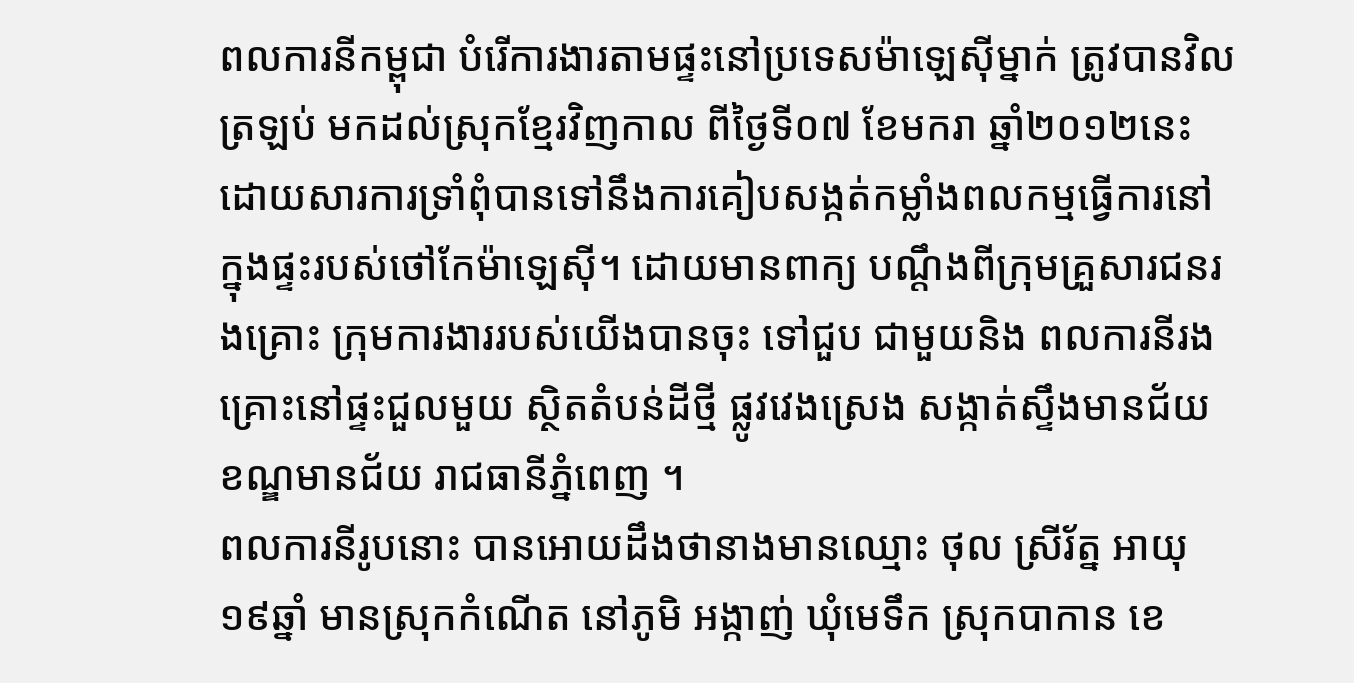ពលការនីកម្ពុជា បំរើការងារតាមផ្ទះនៅប្រទេសម៉ាឡេស៊ីម្នាក់ ត្រូវបានវិលត្រឡប់ មកដល់ស្រុកខ្មែរវិញកាល ពីថ្ងៃទី០៧ ខែមករា ឆ្នាំ២០១២នេះ ដោយសារការទ្រាំពុំបានទៅនឹងការគៀបសង្កត់កម្លាំងពលកម្មធ្វើការនៅ ក្នុងផ្ទះរបស់ថៅកែម៉ាឡេស៊ី។ ដោយមានពាក្យ បណ្តឹងពីក្រុមគ្រួសារជនរងគ្រោះ ក្រុមការងាររបស់យើងបានចុះ ទៅជួប ជាមួយនិង ពលការនីរងគ្រោះនៅផ្ទះជួលមួយ ស្ថិតតំបន់ដីថ្មី ផ្លូវវេងស្រេង សង្កាត់ស្ទឹងមានជ័យ ខណ្ឌមានជ័យ រាជធានីភ្នំពេញ ។
ពលការនីរូបនោះ បានអោយដឹងថានាងមានឈ្មោះ ថុល ស្រីរ័ត្ន អាយុ ១៩ឆ្នាំ មានស្រុកកំណើត នៅភូមិ អង្កាញ់ ឃុំមេទឹក ស្រុកបាកាន ខេ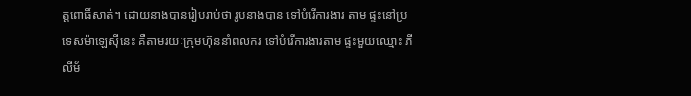ត្តពោធិ៍សាត់។ ដោយនាងបានរៀបរាប់ថា រូបនាងបាន ទៅបំរើការងារ តាម ផ្ទះនៅប្រទេសម៉ាឡេស៊ីនេះ គឺតាមរយៈក្រុមហ៊ុននាំពលករ ទៅបំរើការងារតាម ផ្ទះមួយឈ្មោះ ភីលីម័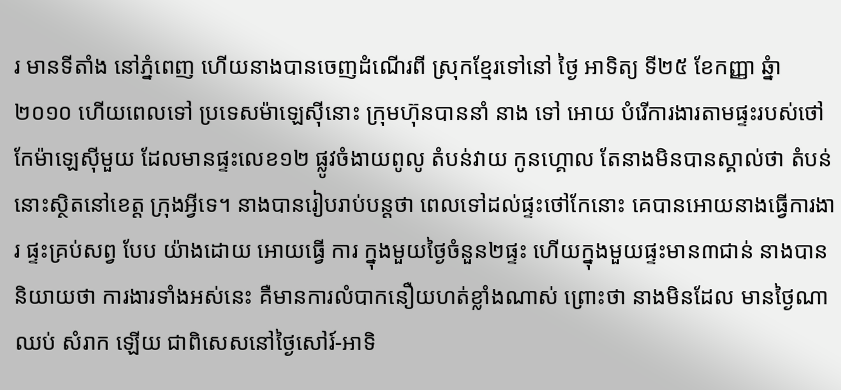រ មានទីតាំង នៅភ្នំពេញ ហើយនាងបានចេញដំណើរពី ស្រុកខ្មែរទៅនៅ ថ្ងៃ អាទិត្យ ទី២៥ ខែកញ្ញា ឆ្នំា២០១០ ហើយពេលទៅ ប្រទេសម៉ាឡេស៊ីនោះ ក្រុមហ៊ុនបាននាំ នាង ទៅ អោយ បំរើការងារតាមផ្ទះរបស់ថៅកែម៉ាឡេស៊ីមួយ ដែលមានផ្ទះលេខ១២ ផ្លូវចំងាយពូលូ តំបន់វាយ កូនហ្គោល តែនាងមិនបានស្គាល់ថា តំបន់នោះស្ថិតនៅខេត្ត ក្រុងអ្វីទេ។ នាងបានរៀបរាប់បន្តថា ពេលទៅដល់ផ្ទះថៅកែនោះ គេបានអោយនាងធ្វើការងារ ផ្ទះគ្រប់សព្វ បែប យ៉ាងដោយ អោយធ្វើ ការ ក្នុងមួយថ្ងៃចំនួន២ផ្ទះ ហើយក្នុងមួយផ្ទះមាន៣ជាន់ នាងបាននិយាយថា ការងារទាំងអស់នេះ គឺមានការលំបាកនឿយហត់ខ្លាំងណាស់ ព្រោះថា នាងមិនដែល មានថ្ងៃណា ឈប់ សំរាក ឡើយ ជាពិសេសនៅថ្ងៃសៅរ៍-អាទិ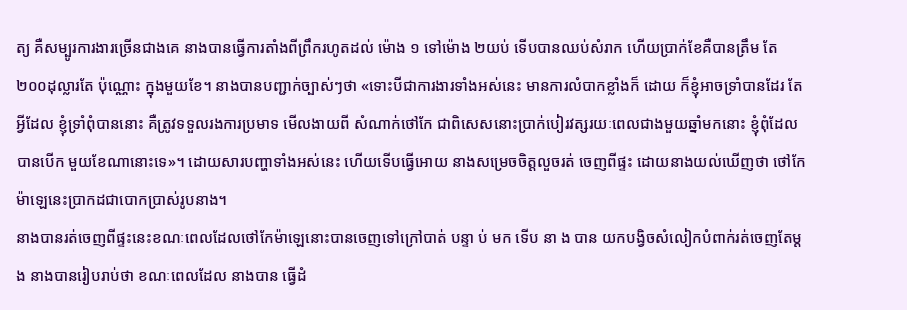ត្យ គឺសម្បូរការងារច្រើនជាងគេ នាងបានធ្វើការតាំងពីព្រឹករហូតដល់ ម៉ោង ១ ទៅម៉ោង ២យប់ ទើបបានឈប់សំរាក ហើយប្រាក់ខែគឺបានត្រឹម តែ២០០ដុល្លារតែ ប៉ុណ្ណោះ ក្នុងមួយខែ។ នាងបានបញ្ជាក់ច្បាស់ៗថា «ទោះបីជាការងារទាំងអស់នេះ មានការលំបាកខ្លាំងក៏ ដោយ ក៏ខ្ញុំអាចទ្រាំបានដែរ តែអ្វីដែល ខ្ញុំទ្រាំពុំបាននោះ គឺត្រូវទទួលរងការប្រមាទ មើលងាយពី សំណាក់ថៅកែ ជាពិសេសនោះប្រាក់បៀរវត្សរយៈពេលជាងមួយឆ្នាំមកនោះ ខ្ញុំពុំដែលបានបើក មួយខែណានោះទេ»។ ដោយសារបញ្ហាទាំងអស់នេះ ហើយទើបធ្វើអោយ នាងសម្រេចចិត្តលួចរត់ ចេញពីផ្ទះ ដោយនាងយល់ឃើញថា ថៅកែម៉ាឡេនេះប្រាកដជាបោកប្រាស់រូបនាង។
នាងបានរត់ចេញពីផ្ទះនេះខណៈពេលដែលថៅកែម៉ាឡេនោះបានចេញទៅក្រៅបាត់ បន្ទា ប់ មក ទើប នា ង បាន យកបង្វិចសំលៀកបំពាក់រត់ចេញតែម្តង នាងបានរៀបរាប់ថា ខណៈពេលដែល នាងបាន ធ្វើដំ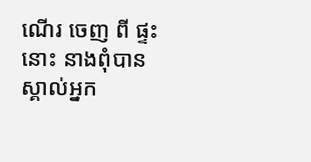ណើរ ចេញ ពី ផ្ទះ នោះ នាងពុំបានស្គាល់អ្នក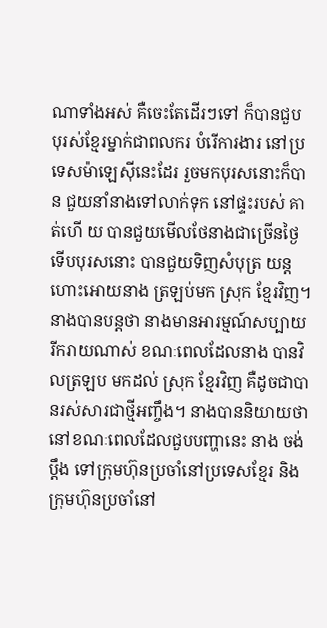ណាទាំងអស់ គឺចេះតែដើរៗទៅ ក៏បានជួប បុរស់ខ្មែរម្នាក់ជាពលករ បំរើការងារ នៅប្រទេសម៉ាឡេស៊ីនេះដែរ រួចមកបុរសនោះក៏បាន ជួយនាំនាងទៅលាក់ទុក នៅផ្ទះរបស់ គាត់ហើ យ បានជួយមើលថែនាងជាច្រើនថ្ងៃ ទើបបុរសនោះ បានជួយទិញសំបុត្រ យន្តហោះអោយនាង ត្រឡប់មក ស្រុក ខ្មែរវិញ។
នាងបានបន្តថា នាងមានអារម្មណ៍សប្បាយរីករាយណាស់ ខណៈពេលដែលនាង បានវិលត្រឡប មកដល់ សុ្រក ខ្មែរវិញ គឺដូចជាបានរស់សារជាថ្មីអញ្ចឹង។ នាងបាននិយាយថា នៅខណៈពេលដែលជួបបញ្ហានេះ នាង ចង់ប្តឹង ទៅក្រុមហ៊ុនប្រចាំនៅប្រទេសខ្មែរ និងក្រុមហ៊ុនប្រចាំនៅ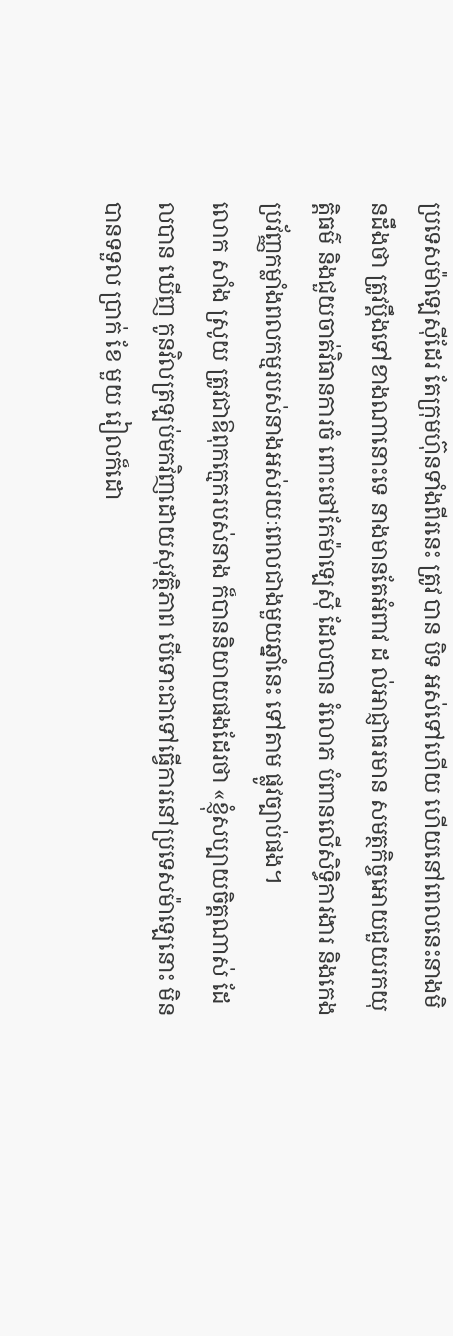ប្រទេសម៉ាឡេស៊ីដែរ តែក្រុមហ៊ុនទាំងពីរនេះ ត្រូវ បាន បិទ អស់ទៅហើយ ហើយនៅពេលនេះនាងមិនដឹងថា ត្រូវប្តឹងទៅខាងណានោះទេ នាងមានតែអំពាវ ដ ល់អាជ្ញាធរមាន សមត្ថកិច្ចអោយជួយរកយុត្តិធម៌ និងជួយចាត់វិធានការចំ ពោះថៅកែម៉ាឡេស៊ី ដែលបាន រំលោភ បំពានលើសិទ្ធិការងារ និងកេងប្រវ័ញ្ញកម្លាំងពលកម្មរបស់នាងអស់រយៈពេលជាងមួយឆ្នាំនេះ ទៅតាម ផ្លូវច្បាប់ផង។
លោក សាំង ស្រូយ ត្រូវជាឱពុកក្មេករបស់នាង ក៏បាននិយាយផងដែរថា «ខ្ញុំសប្បាយចិត្តណាស់ ដែលបាន ឃើញ កូនវិលត្រឡប់មកវិញដោយសុវត្ថិភាព បើទោះជាទៅធ្វើការនៅប្រទេសម៉ាឡេនោះ មិនបានទទួល ប្រាក់ ខែ មួយ រៀលក៏ដោ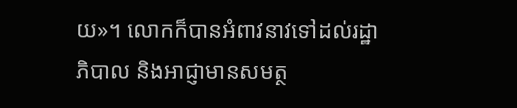យ»។ លោកក៏បានអំពាវនាវទៅដល់រដ្ឋាភិបាល និងអាជ្ញាមានសមត្ថ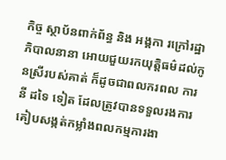កិច្ច ស្ថាប័នពាក់ព័ន្ធ និង អង្គកា រក្រៅរដ្ឋាភិបាលនានា អោយជួយរកយុត្តិធម៌ដល់កូនស្រីរបស់គាត់ ក៏ដូចជាពលករពល ការនី ដទៃ ទៀត ដែលត្រូវបានទទួលរងការគៀបសង្កត់កម្លាំងពលកម្មការងា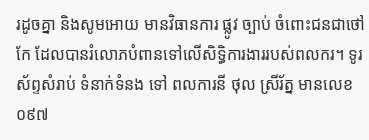រដូចគ្នា និងសូមអោយ មានវិធានការ ផ្លូវ ច្បាប់ ចំពោះជនជាថៅកែ ដែលបានរំលោភបំពានទៅលើសិទ្ធិការងាររបស់ពលករ។ ទូរស័ព្ទសំរាប់ ទំនាក់ទំនង ទៅ ពលការនី ថុល ស្រីរ័ត្ន មានលេខ ០៩៧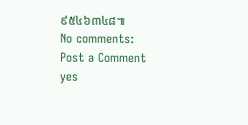៩៥៤៦៣៤៨៕
No comments:
Post a Comment
yes